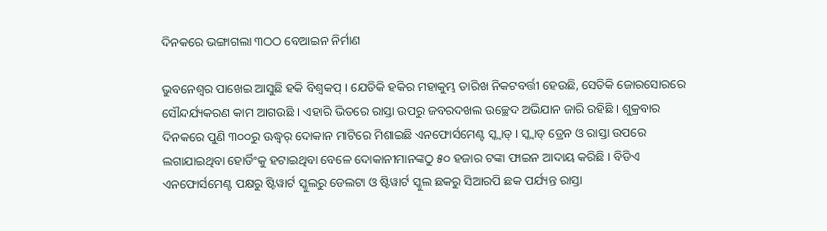ଦିନକରେ ଭଙ୍ଗାଗଲା ୩ଠଠ ବେଆଇନ ନିର୍ମାଣ

ଭୁବନେଶ୍ୱର ପାଖେଇ ଆସୁଛି ହକି ବିଶ୍ୱକପ୍ । ଯେତିକି ହକିର ମହାକୁମ୍ଭ ତାରିଖ ନିକଟବର୍ତ୍ତୀ ହେଉଛି, ସେତିକି ଜୋରସୋରରେ ସୌନ୍ଦର୍ଯ୍ୟକରଣ କାମ ଆଗଉଛି । ଏହାରି ଭିତରେ ରାସ୍ତା ଉପରୁ ଜବରଦଖଲ ଉଚ୍ଛେଦ ଅଭିଯାନ ଜାରି ରହିଛି । ଶୁକ୍ରବାର ଦିନକରେ ପୁଣି ୩୦୦ରୁ ଊଦ୍ଧ୍ୱର୍ ଦୋକାନ ମାଟିରେ ମିଶାଇଛି ଏନଫୋର୍ସମେଣ୍ଟ ସ୍କ୍ୱାଡ୍ । ସ୍କ୍ୱାଡ୍ ଡ୍ରେନ ଓ ରାସ୍ତା ଉପରେ ଲଗାଯାଇଥିବା ହୋର୍ଡିଂକୁ ହଟାଇଥିବା ବେଳେ ଦୋକାନୀମାନଙ୍କଠୁ ୫୦ ହଜାର ଟଙ୍କା ଫାଇନ ଆଦାୟ କରିଛି । ବିଡିଏ ଏନଫୋର୍ସମେଣ୍ଟ ପକ୍ଷରୁ ଷ୍ଟିୱାର୍ଟ ସ୍କୁଲରୁ ଡେଲଟା ଓ ଷ୍ଟିୱାର୍ଟ ସ୍କୁଲ ଛକରୁ ସିଆରପି ଛକ ପର୍ଯ୍ୟନ୍ତ ରାସ୍ତା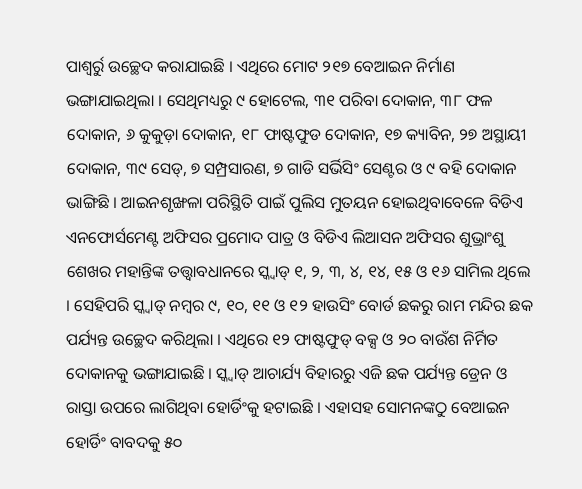ପାଶ୍ୱର୍ରୁ ଉଚ୍ଛେଦ କରାଯାଇଛି । ଏଥିରେ ମୋଟ ୨୧୭ ବେଆଇନ ନିର୍ମାଣ ଭଙ୍ଗାଯାଇଥିଲା । ସେଥିମଧ୍ୟରୁ ୯ ହୋଟେଲ, ୩୧ ପରିବା ଦୋକାନ, ୩୮ ଫଳ ଦୋକାନ, ୬ କୁକୁଡ଼ା ଦୋକାନ, ୧୮ ଫାଷ୍ଟଫୁଡ ଦୋକାନ, ୧୭ କ୍ୟାବିନ, ୨୭ ଅସ୍ଥାୟୀ ଦୋକାନ, ୩୯ ସେଡ୍, ୭ ସମ୍ପ୍ରସାରଣ, ୭ ଗାଡି ସର୍ଭିସିଂ ସେଣ୍ଟର ଓ ୯ ବହି ଦୋକାନ ଭାଙ୍ଗିଛି । ଆଇନଶୃଙ୍ଖଳା ପରିସ୍ଥିତି ପାଇଁ ପୁଲିସ ମୁତୟନ ହୋଇଥିବାବେଳେ ବିଡିଏ ଏନଫୋର୍ସମେଣ୍ଟ ଅଫିସର ପ୍ରମୋଦ ପାତ୍ର ଓ ବିଡିଏ ଲିଆସନ ଅଫିସର ଶୁଭ୍ରାଂଶୁ ଶେଖର ମହାନ୍ତିଙ୍କ ତତ୍ତ୍ୱାବଧାନରେ ସ୍କ୍ୱାଡ୍ ୧, ୨, ୩, ୪, ୧୪, ୧୫ ଓ ୧୬ ସାମିଲ ଥିଲେ । ସେହିପରି ସ୍କ୍ୱାଡ୍ ନମ୍ବର ୯, ୧୦, ୧୧ ଓ ୧୨ ହାଉସିଂ ବୋର୍ଡ ଛକରୁ ରାମ ମନ୍ଦିର ଛକ ପର୍ଯ୍ୟନ୍ତ ଉଚ୍ଛେଦ କରିଥିଲା । ଏଥିରେ ୧୨ ଫାଷ୍ଟଫୁଡ୍ ବକ୍ସ ଓ ୨୦ ବାଉଁଶ ନିର୍ମିତ ଦୋକାନକୁ ଭଙ୍ଗାଯାଇଛି । ସ୍କ୍ୱାଡ୍ ଆଚାର୍ଯ୍ୟ ବିହାରରୁ ଏଜି ଛକ ପର୍ଯ୍ୟନ୍ତ ଡ୍ରେନ ଓ ରାସ୍ତା ଉପରେ ଲାଗିଥିବା ହୋର୍ଡିଂକୁ ହଟାଇଛି । ଏହାସହ ସୋମନଙ୍କଠୁ ବେଆଇନ ହୋର୍ଡିଂ ବାବଦକୁ ୫୦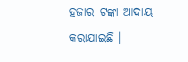ହଜାର ଟଙ୍କା ଆଦାୟ କରାଯାଇଛି ।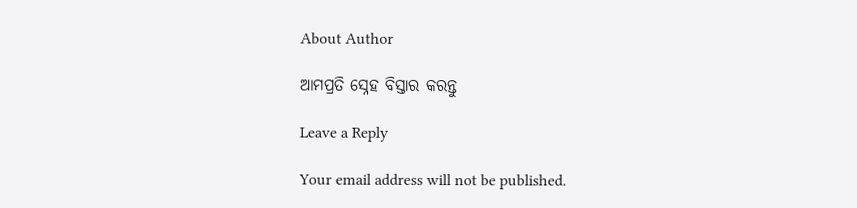About Author

ଆମପ୍ରତି ସ୍ନେହ ବିସ୍ତାର କରନ୍ତୁ

Leave a Reply

Your email address will not be published.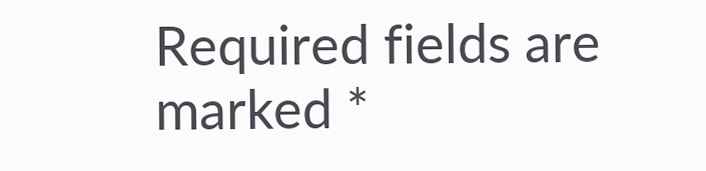Required fields are marked *